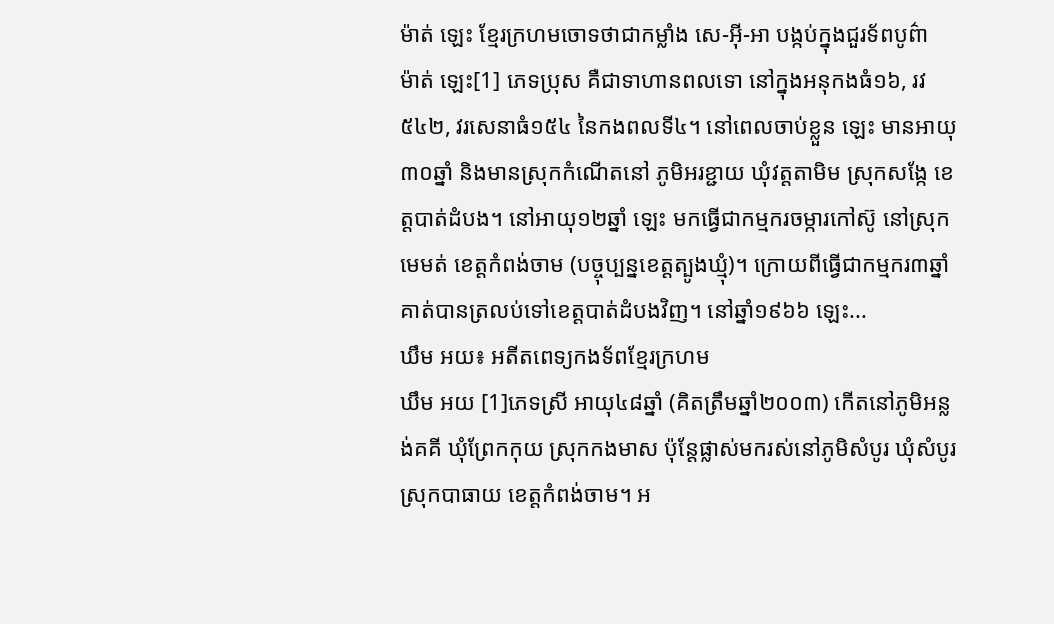ម៉ាត់ ឡេះ ខ្មែរក្រហមចោទថាជាកម្លាំង សេ-អ៊ី-អា បង្កប់ក្នុងជួរទ័ពបូព៌ា
ម៉ាត់ ឡេះ[1] ភេទប្រុស គឺជាទាហានពលទោ នៅក្នុងអនុកងធំ១៦, រវ៥៤២, វរសេនាធំ១៥៤ នៃកងពលទី៤។ នៅពេលចាប់ខ្លួន ឡេះ មានអាយុ៣០ឆ្នាំ និងមានស្រុកកំណើតនៅ ភូមិអរខ្ជាយ ឃុំវត្តតាមិម ស្រុកសង្កែ ខេត្តបាត់ដំបង។ នៅអាយុ១២ឆ្នាំ ឡេះ មកធ្វើជាកម្មករចម្ការកៅស៊ូ នៅស្រុកមេមត់ ខេត្តកំពង់ចាម (បច្ចុប្បន្នខេត្តត្បូងឃ្មុំ)។ ក្រោយពីធ្វើជាកម្មករ៣ឆ្នាំគាត់បានត្រលប់ទៅខេត្តបាត់ដំបងវិញ។ នៅឆ្នាំ១៩៦៦ ឡេះ...
ឃឹម អយ៖ អតីតពេទ្យកងទ័ពខ្មែរក្រហម
ឃឹម អយ [1]ភេទស្រី អាយុ៤៨ឆ្នាំ (គិតត្រឹមឆ្នាំ២០០៣) កើតនៅភូមិអន្លង់គគី ឃុំព្រែកកុយ ស្រុកកងមាស ប៉ុន្តែផ្លាស់មករស់នៅភូមិសំបូរ ឃុំសំបូរ ស្រុកបាធាយ ខេត្តកំពង់ចាម។ អ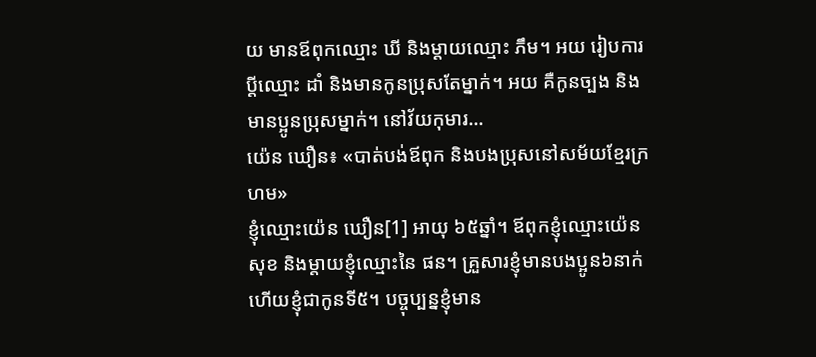យ មានឪពុកឈ្មោះ ឃី និងម្ដាយឈ្មោះ ភឹម។ អយ រៀបការប្ដីឈ្មោះ ដាំ និងមានកូនប្រុសតែម្នាក់។ អយ គឺកូនច្បង និងមានប្អូនប្រុសម្នាក់។ នៅវ័យកុមារ...
យ៉េន ឃឿន៖ «បាត់បង់ឪពុក និងបងប្រុសនៅសម័យខ្មែរក្រហម»
ខ្ញុំឈ្មោះយ៉េន ឃឿន[1] អាយុ ៦៥ឆ្នាំ។ ឪពុកខ្ញុំឈ្មោះយ៉េន សុខ និងម្ដាយខ្ញុំឈ្មោះនៃ ផន។ គ្រួសារខ្ញុំមានបងប្អូន៦នាក់ ហើយខ្ញុំជាកូនទី៥។ បច្ចុប្បន្នខ្ញុំមាន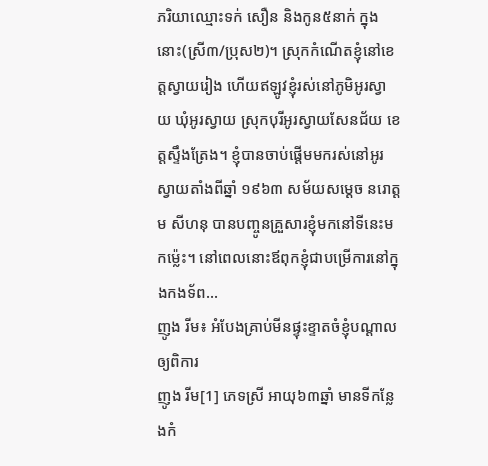ភរិយាឈ្មោះទក់ សឿន និងកូន៥នាក់ ក្នុងនោះ(ស្រី៣/ប្រុស២)។ ស្រុកកំណើតខ្ញុំនៅខេត្តស្វាយរៀង ហើយឥឡូវខ្ញុំរស់នៅភូមិអូរស្វាយ ឃុំអូរស្វាយ ស្រុកបុរីអូរស្វាយសែនជ័យ ខេត្តស្ទឹងត្រែង។ ខ្ញុំបានចាប់ផ្ដើមមករស់នៅអូរស្វាយតាំងពីឆ្នាំ ១៩៦៣ សម័យសម្ដេច នរោត្តម សីហនុ បានបញ្ចូនគ្រួសារខ្ញុំមកនៅទីនេះមកម្ល៉េះ។ នៅពេលនោះឪពុកខ្ញុំជាបម្រើការនៅក្នុងកងទ័ព...
ញូង រីម៖ អំបែងគ្រាប់មីនផ្ទុះខ្ទាតចំខ្ញុំបណ្ដាលឲ្យពិការ
ញូង រីម[1] ភេទស្រី អាយុ៦៣ឆ្នាំ មានទីកន្លែងកំ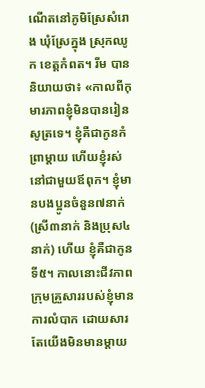ណើតនៅភូមិស្រែសំរោង ឃុំស្រែក្នុង ស្រុកឈូក ខេត្ដកំពត។ រីម បាននិយាយថា៖ «កាលពីកុមារភាពខ្ញុំមិនបានរៀនសូត្រទេ។ ខ្ញុំគឺជាកូនកំព្រាម្ដាយ ហើយខ្ញុំរស់នៅជាមួយឪពុក។ ខ្ញុំមានបងប្អូនចំនួន៧នាក់ (ស្រី៣នាក់ និងប្រុស៤នាក់) ហើយ ខ្ញុំគឺជាកូនទី៥។ កាលនោះជីវភាពក្រុមគ្រួសាររបស់ខ្ញុំមានការលំបាក ដោយសារតែយើងមិនមានម្ដាយ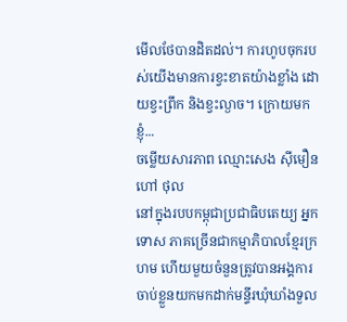មើលថែបានដិតដល់។ ការហូបចុករបស់យើងមានការខ្វះខាតយ៉ាងខ្លាំង ដោយខ្វះព្រឹក និងខ្វះល្ងាច។ ក្រោយមក ខ្ញុំ...
ចម្លើយសារភាព ឈ្មោះសេង ស៊ីមឿន ហៅ ថុល
នៅក្នុងរបបកម្ពុជាប្រជាធិបតេយ្យ អ្នកទោស ភាគច្រើនជាកម្មាភិបាលខ្មែរក្រហម ហើយមួយចំនួនត្រូវបានអង្គការចាប់ខ្លួនយកមកដាក់មន្ទីរឃុំឃាំងទួល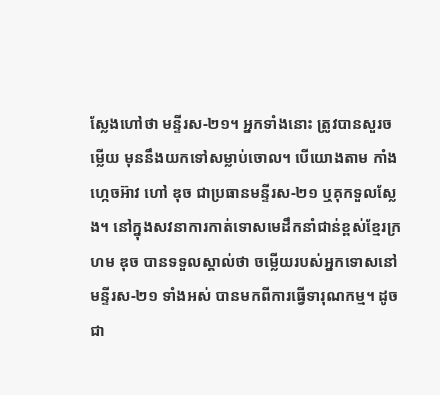ស្លែងហៅថា មន្ទីរស-២១។ អ្នកទាំងនោះ ត្រូវបានសួរចម្លើយ មុននឹងយកទៅសម្លាប់ចោល។ បើយោងតាម កាំង ហ្កេចអ៊ាវ ហៅ ឌុច ជាប្រធានមន្ទីរស-២១ ឬគុកទួលស្លែង។ នៅក្នុងសវនាការកាត់ទោសមេដឹកនាំជាន់ខ្ពស់ខ្មែរក្រហម ឌុច បានទទួលស្គាល់ថា ចម្លើយរបស់អ្នកទោសនៅមន្ទីរស-២១ ទាំងអស់ បានមកពីការធ្វើទារុណកម្ម។ ដូចជា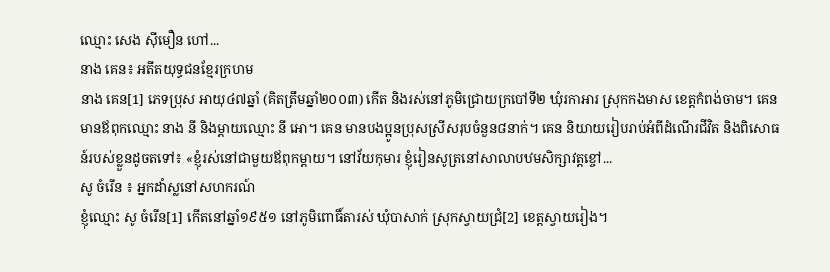ឈ្មោះ សេង ស៊ីមឿន ហៅ...
នាង គេន៖ អតីតយុទ្ធជនខ្មែរក្រហម
នាង គេន[1] ភេទប្រុស អាយុ៤៧ឆ្នាំ (គិតត្រឹមឆ្នាំ២០០៣) កើត និងរស់នៅភូមិជ្រោយក្របៅទី២ ឃុំរកាអារ ស្រុកកងមាស ខេត្តកំពង់ចាម។ គេន មានឪពុកឈ្មោះ នាង នី និងម្ដាយឈ្មោះ នី អោ។ គេន មានបងប្អូនប្រុសស្រីសរុបចំនួន៨នាក់។ គេន និយាយរៀបរាប់អំពីដំណើរជីវិត និងពិសោធន៍របស់ខ្លួនដូចតទៅ៖ «ខ្ញុំរស់នៅជាមួយឪពុកម្ដាយ។ នៅវ័យកុមារ ខ្ញុំរៀនសូត្រនៅសាលាបឋមសិក្សាវត្តខ្ចៅ...
សូ ចំរើន ៖ អ្នកដាំស្លនៅសហករណ៍
ខ្ញុំឈ្មោះ សូ ចំរើន[1] កើតនៅឆ្នាំ១៩៥១ នៅភូមិពោធិ៍តារស់ ឃុំបាសាក់ ស្រុកស្វាយជ្រំ[2] ខេត្តស្វាយរៀង។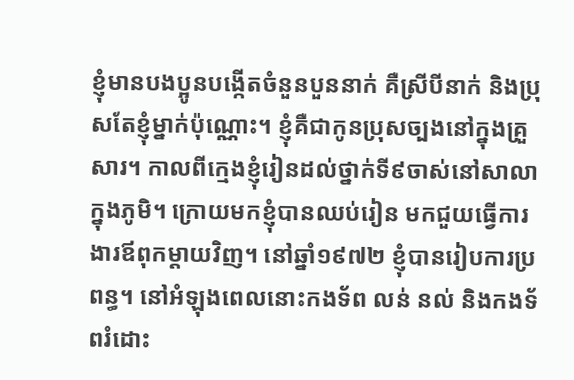ខ្ញុំមានបងប្អូនបង្កើតចំនួនបួននាក់ គឺស្រីបីនាក់ និងប្រុសតែខ្ញុំម្នាក់ប៉ុណ្ណោះ។ ខ្ញុំគឺជាកូនប្រុសច្បងនៅក្នុងគ្រួសារ។ កាលពីក្មេងខ្ញុំរៀនដល់ថ្នាក់ទី៩ចាស់នៅសាលាក្នុងភូមិ។ ក្រោយមកខ្ញុំបានឈប់រៀន មកជួយធ្វើការងារឪពុកម្តាយវិញ។ នៅឆ្នាំ១៩៧២ ខ្ញុំបានរៀបការប្រពន្ធ។ នៅអំឡុងពេលនោះកងទ័ព លន់ នល់ និងកងទ័ពរំដោះ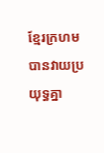ខ្មែរក្រហមបានវាយប្រយុទ្ធគ្នា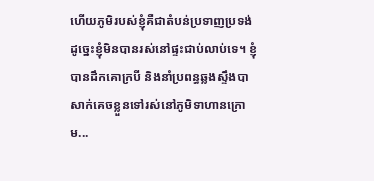ហើយភូមិរបស់ខ្ញុំគឺជាតំបន់ប្រទាញប្រទង់ ដូច្នេះខ្ញុំមិនបានរស់នៅផ្ទះជាប់លាប់ទេ។ ខ្ញុំបានដឹកគោក្របី និងនាំប្រពន្ធឆ្លងស្ទឹងបាសាក់គេចខ្លួនទៅរស់នៅភូមិទាហានក្រោម...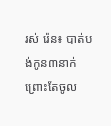រស់ រ៉េន៖ បាត់បង់កូន៣នាក់ព្រោះតែចូល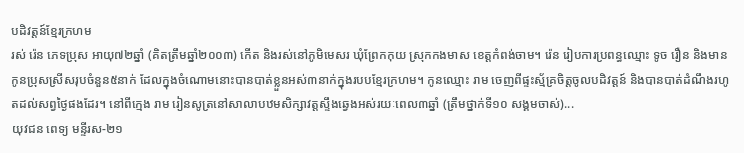បដិវត្តន៍ខ្មែរក្រហម
រស់ រ៉េន ភេទប្រុស អាយុ៧២ឆ្នាំ (គិតត្រឹមឆ្នាំ២០០៣) កើត និងរស់នៅភូមិមេសរ ឃុំព្រែកកុយ ស្រុកកងមាស ខេត្តកំពង់ចាម។ រ៉េន រៀបការប្រពន្ធឈ្មោះ ទូច រឿន និងមានកូនប្រុសស្រីសរុបចំនួន៥នាក់ ដែលក្នុងចំណោមនោះបានបាត់ខ្លួនអស់៣នាក់ក្នុងរបបខ្មែរក្រហម។ កូនឈ្មោះ រាម ចេញពីផ្ទះស្ម័គ្រចិត្តចូលបដិវត្តន៍ និងបានបាត់ដំណឹងរហូតដល់សព្វថ្ងៃផងដែរ។ នៅពីក្មេង រាម រៀនសូត្រនៅសាលាបឋមសិក្សាវត្តស្ទឹងឆ្វេងអស់រយៈពេល៣ឆ្នាំ (ត្រឹមថ្នាក់ទី១០ សង្គមចាស់)...
យុវជន ពេទ្យ មន្ទីរស-២១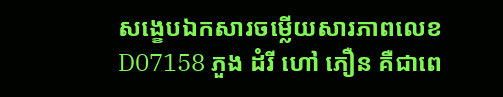សង្ខេបឯកសារចម្លើយសារភាពលេខ D07158 ភួង ដំរី ហៅ ភឿន គឺជាពេ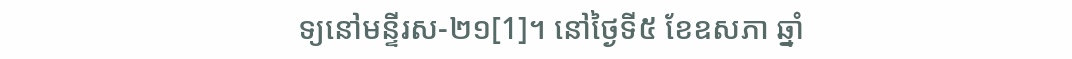ទ្យនៅមន្ទីរស-២១[1]។ នៅថ្ងៃទី៥ ខែឧសភា ឆ្នាំ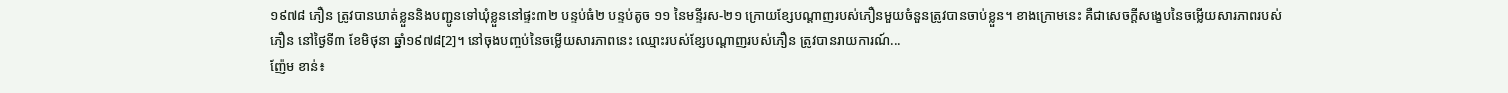១៩៧៨ ភឿន ត្រូវបានឃាត់ខ្លួននិងបញ្ជូនទៅឃុំខ្លួននៅផ្ទះ៣២ បន្ទប់ធំ២ បន្ទប់តូច ១១ នៃមន្ទីរស-២១ ក្រោយខ្សែបណ្តាញរបស់ភឿនមួយចំនួនត្រូវបានចាប់ខ្លួន។ ខាងក្រោមនេះ គឺជាសេចក្តីសង្ខេបនៃចម្លើយសារភាពរបស់ភឿន នៅថ្ងៃទី៣ ខែមិថុនា ឆ្នាំ១៩៧៨[2]។ នៅចុងបញ្ចប់នៃចម្លើយសារភាពនេះ ឈ្មោះរបស់ខ្សែបណ្តាញរបស់ភឿន ត្រូវបានរាយការណ៍...
ញ៉ែម ខាន់៖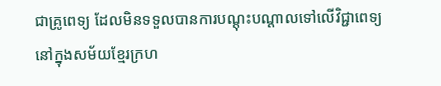ជាគ្រូពេទ្យ ដែលមិនទទួលបានការបណ្ដុះបណ្ដាលទៅលើវិជ្ជាពេទ្យ
នៅក្នុងសម័យខ្មែរក្រហ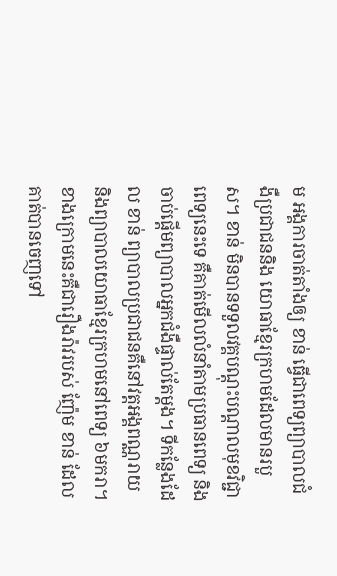ម អង្គការចាត់តាំងឲ្យ ខាន់ ធ្វើជាពេទ្យព្យាបាលជំងឺប្រជាជននិង យោធាខ្មែរក្រហមដែលមានរបួស។ ខាន់ មិនបានទទួលវគ្គបណ្ដុះបណ្ដាលមុខវិជ្ជាពេទ្យនេះទេ គឺគាត់មើលលំនាំតាមប្រធានពេទ្យ និងចាប់ផ្ដើមព្យាបាលអ្នកជំងឺផ្ទាល់តែម្ដង។ ទីកន្លែងដែល ខាន់ ព្យាបាលប្រជាជនគឺនៅវត្តអង្គពណ្ណរាយ និងព្យាបាលយោធាខ្មែរក្រហមនៅពេទ្យ ៦មករា។ ខាងក្រោមនេះគឺជារឿងរ៉ាវរបស់ ញ៉ែម ខាន់ ដែលគាត់បានចេញទៅ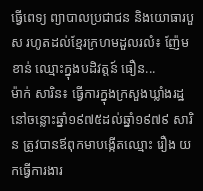ធ្វើពេទ្យ ព្យាបាលប្រជាជន និងយោធារបួស រហូតដល់ខ្មែរក្រហមដួលរលំ៖ ញ៉ែម ខាន់ ឈ្មោះក្នុងបដិវត្តន៍ ធឿន...
ម៉ាក់ សារិន៖ ធ្វើការក្នុងក្រសួងឃ្លាំងរដ្ឋ
នៅចន្លោះឆ្នាំ១៩៧៥ដល់ឆ្នាំ១៩៧៩ សារិន ត្រូវបានឪពុកមាបង្កើតឈ្មោះ រឿង យកធ្វើការងារ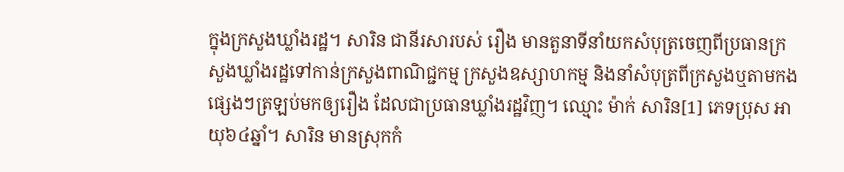ក្នុងក្រសួងឃ្លាំងរដ្ឋ។ សារិន ជានីរសារបស់ រឿង មានតួនាទីនាំយកសំបុត្រចេញពីប្រធានក្រសួងឃ្លាំងរដ្ឋទៅកាន់ក្រសួងពាណិជ្ជកម្ម ក្រសួងឧស្សាហកម្ម និងនាំសំបុត្រពីក្រសួងឬតាមកងផ្សេងៗត្រឡប់មកឲ្យរឿង ដែលជាប្រធានឃ្លាំងរដ្ឋវិញ។ ឈ្មោះ ម៉ាក់ សារិន[1] ភេទប្រុស អាយុ៦៤ឆ្នាំ។ សារិន មានស្រុកកំ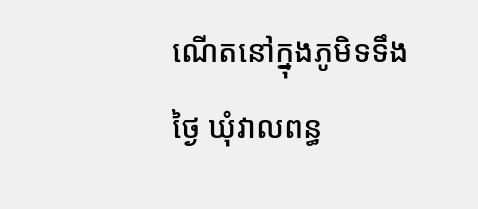ណើតនៅក្នុងភូមិទទឹងថ្ងៃ ឃុំវាលពន្ធ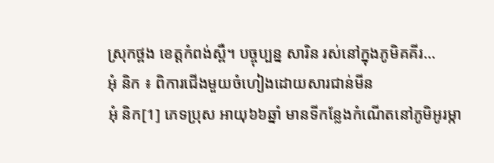ស្រុកថ្ពង ខេត្តកំពង់ស្ពឺ។ បច្ចុប្បន្ន សារិន រស់នៅក្នុងភូមិគគីរ...
អុំ និក ៖ ពិការជើងមួយចំហៀងដោយសារជាន់មីន
អុំ និក[1] ភេទប្រុស អាយុ៦៦ឆ្នាំ មានទីកន្លែងកំណើតនៅភូមិអូរម្កា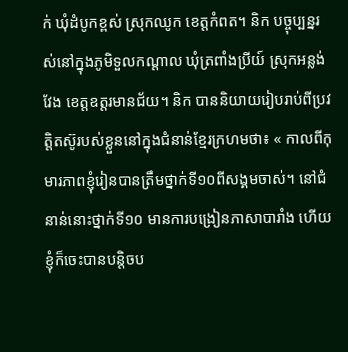ក់ ឃុំដំបូកខ្ពស់ ស្រុកឈូក ខេត្តកំពត។ និក បច្ចុប្បន្នរស់នៅក្នុងភូមិទួលកណ្ដាល ឃុំត្រពាំងប្រីយ៍ ស្រុកអន្លង់វែង ខេត្តឧត្តរមានជ័យ។ និក បាននិយាយរៀបរាប់ពីប្រវត្តិតស៊ូរបស់ខ្លួននៅក្នុងជំនាន់ខ្មែរក្រហមថា៖ « កាលពីកុមារភាពខ្ញុំរៀនបានត្រឹមថ្នាក់ទី១០ពីសង្គមចាស់។ នៅជំនាន់នោះថ្នាក់ទី១០ មានការបង្រៀនភាសាបារាំង ហើយខ្ញុំក៏ចេះបានបន្តិចប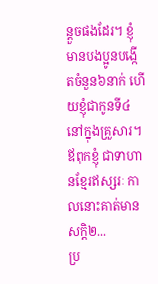ន្តួចផងដែរ។ ខ្ញុំមានបងប្អូនបង្កើតចំនួន៦នាក់ ហើយខ្ញុំជាកូនទី៤នៅក្នុងគ្រួសារ។ ឪពុកខ្ញុំ ជាទាហានខ្មែរឥស្សរៈ កាលនោះគាត់មានសក្តិ២...
ប្រ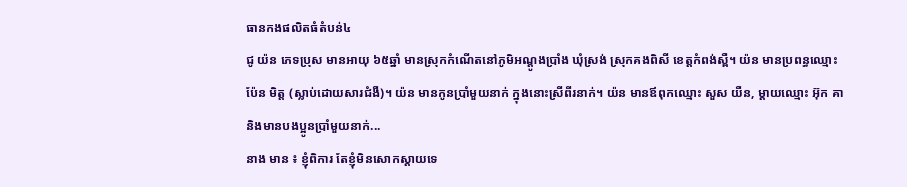ធានកងផលិតធំតំបន់៤
ជូ យ៉ន ភេទប្រុស មានអាយុ ៦៥ឆ្នាំ មានស្រុកកំណើតនៅភូមិអណ្ដូងប្រាំង ឃុំស្រង់ ស្រុកគងពិសី ខេត្តកំពង់ស្ពឺ។ យ៉ន មានប្រពន្ធឈ្មោះ ប៉ែន មិត្ត (ស្លាប់ដោយសារជំងឺ)។ យ៉ន មានកូនប្រាំមួយនាក់ ក្នុងនោះស្រីពីរនាក់។ យ៉ន មានឪពុកឈ្មោះ សួស យឺន, ម្ដាយឈ្មោះ អ៊ុក គា និងមានបងប្អូនប្រាំមួយនាក់...
នាង មាន ៖ ខ្ញុំពិការ តែខ្ញុំមិនសោកស្តាយទេ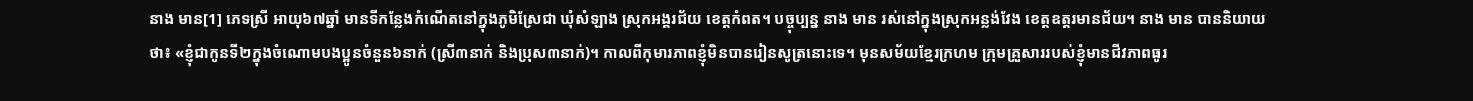នាង មាន[1] ភេទស្រី អាយុ៦៧ឆ្នាំ មានទីកន្លែងកំណើតនៅក្នុងភូមិស្រែជា ឃុំសំឡាង ស្រុកអង្គរជ័យ ខេត្ដកំពត។ បច្ចុប្បន្ន នាង មាន រស់នៅក្នុងស្រុកអន្លង់វែង ខេត្ដឧត្ដរមានជ័យ។ នាង មាន បាននិយាយថា៖ «ខ្ញុំជាកូនទី២ក្នុងចំណោមបងប្អូនចំនួន៦នាក់ (ស្រី៣នាក់ និងប្រុស៣នាក់)។ កាលពីកុមារភាពខ្ញុំមិនបានរៀនសូត្រនោះទេ។ មុនសម័យខ្មែរក្រហម ក្រុមគ្រួសាររបស់ខ្ញុំមានជីវភាពធូរ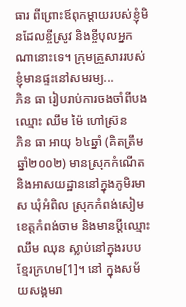ធារ ពីព្រោះឪពុកម្ដាយរបស់ខ្ញុំមិនដែលខ្ចីស្រូវ និងខ្ចីបុលអ្នកណានោះទេ។ ក្រុមគ្រួសាររបស់ខ្ញុំមានផ្ទះនៅសមរម្យ...
ភិន ធា រៀបរាប់ការចងចាំពីបងឈ្មោះ ឈឹម ម៉ៃ ហៅស្រ៊ន
ភិន ធា អាយុ ៦៤ឆ្នាំ (គិតត្រឹមឆ្នាំ២០០២) មានស្រុកកំណើត និងអាសយដ្ឋាននៅក្នុងភូមិរមាស ឃុំអំពិល ស្រុកកំពង់សៀម ខេត្តកំពង់ចាម និងមានប្តីឈ្មោះឈឹម ឈុន ស្លាប់នៅក្នុងរបបខ្មែរក្រហម[1]។ នៅ ក្នុងសម័យសង្គមរា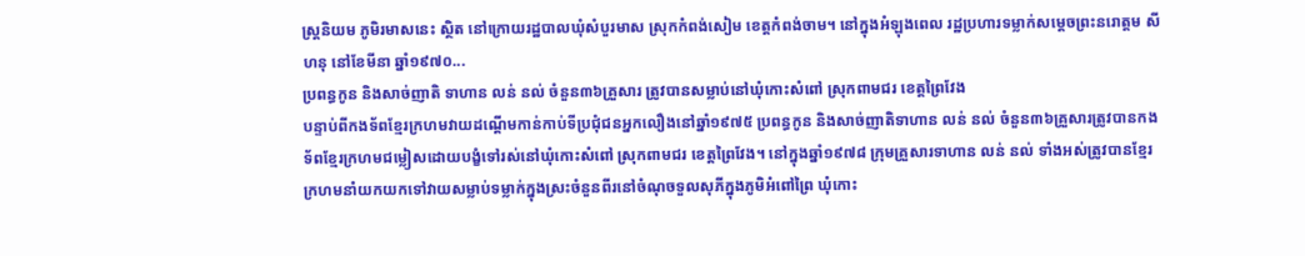ស្រ្តនិយម ភូមិរមាសនេះ ស្ថិត នៅក្រោយរដ្ឋបាលឃុំសំបួរមាស ស្រុកកំពង់សៀម ខេត្តកំពង់ចាម។ នៅក្នុងអំឡុងពេល រដ្ឋប្រហារទម្លាក់សម្តេចព្រះនរោត្តម សីហនុ នៅខែមីនា ឆ្នាំ១៩៧០...
ប្រពន្ធកូន និងសាច់ញាតិ ទាហាន លន់ នល់ ចំនួន៣៦គ្រួសារ ត្រូវបានសម្លាប់នៅឃុំកោះសំពៅ ស្រុកពាមជរ ខេត្តព្រៃវែង
បន្ទាប់ពីកងទ័ពខ្មែរក្រហមវាយដណ្តើមកាន់កាប់ទីប្រជុំជនអ្នកលឿងនៅឆ្នាំ១៩៧៥ ប្រពន្ធកូន និងសាច់ញាតិទាហាន លន់ នល់ ចំនួន៣៦គ្រួសារត្រូវបានកងទ័ពខ្មែរក្រហមជម្លៀសដោយបង្ខំទៅរស់នៅឃុំកោះសំពៅ ស្រុកពាមជរ ខេត្តព្រៃវែង។ នៅក្នុងឆ្នាំ១៩៧៨ ក្រុមគ្រួសារទាហាន លន់ នល់ ទាំងអស់ត្រូវបានខ្មែរក្រហមនាំយកយកទៅវាយសម្លាប់ទម្លាក់ក្នុងស្រះចំនួនពីរនៅចំណុចទួលសុភីក្នុងភូមិអំពៅព្រៃ ឃុំកោះ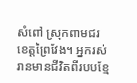សំពៅ ស្រុកពាមជរ ខេត្តព្រៃវែង។ អ្នករស់រានមានជីវិតពីរបបខ្មែ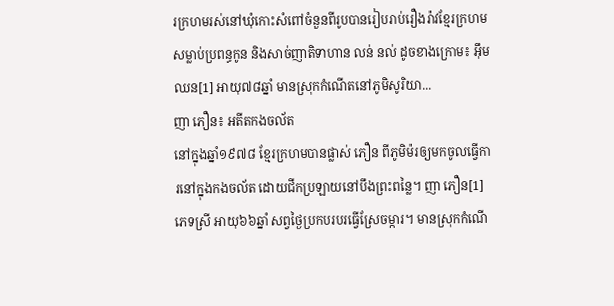រក្រហមរស់នៅឃុំកោះសំពៅចំនួនពីរូបបានរៀបរាប់រឿងរ៉ាវខ្មែរក្រហមសម្លាប់ប្រពន្ធកូន និងសាច់ញាតិទាហាន លន់ នល់ ដូចខាងក្រោម៖ អ៊ឹម ឈន[1] អាយុ៧៨ឆ្នាំ មានស្រុកកំណើតនៅភូមិសូរិយា...
ញា ភឿន៖ អតីតកងចល័ត
នៅក្នុងឆ្នាំ១៩៧៨ ខ្មែរក្រហមបានផ្លាស់ ភឿន ពីភូមិម៉រឲ្យមកចូលធ្វើការនៅក្នុងកងចល័ត ដោយជីកប្រឡាយនៅបឹងព្រះពន្លៃ។ ញា ភឿន[1] ភេទស្រី អាយុ៦៦ឆ្នាំ សព្វថ្ងៃប្រកបរបរធ្វើស្រែចម្ការ។ មានស្រុកកំណើ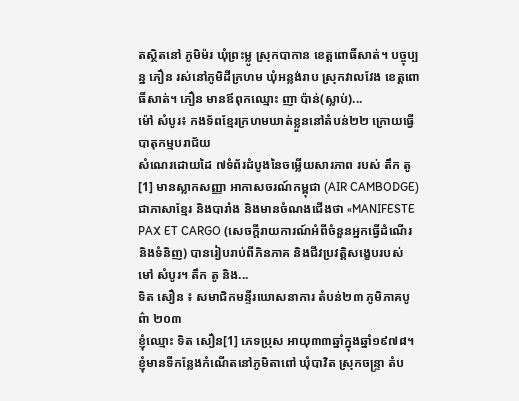តស្ថិតនៅ ភូមិម៉រ ឃុំព្រះម្លូ ស្រុកបាកាន ខេត្តពោធិ៍សាត់។ បច្ចុប្បន្ន ភឿន រស់នៅភូមិដីក្រហម ឃុំអន្លង់រាប ស្រុកវាលវែង ខេត្តពោធិ៍សាត់។ ភឿន មានឪពុកឈ្មោះ ញា ប៉ាន់(ស្លាប់)...
ម៉ៅ សំបូរ៖ កងទ័ពខ្មែរក្រហមឃាត់ខ្លួននៅតំបន់២២ ក្រោយធ្វើបាតុកម្មបរាជ័យ
សំណេរដោយដៃ ៧ទំព័រដំបូងនៃចម្លើយសារភាព របស់ តឹក តូ[1] មានស្លាកសញ្ញា អាកាសចរណ៍កម្ពុជា (AIR CAMBODGE) ជាភាសាខ្មែរ និងបារាំង និងមានចំណងជើងថា «MANIFESTE PAX ET CARGO (សេចក្តីរាយការណ៍អំពីចំនួនអ្នកធ្វើដំណើរ និងទំនិញ) បានរៀបរាប់ពីភិនភាគ និងជីវប្រវត្តិសង្ខេបរបស់ មៅ សំបូរ។ តឹក តូ និង...
ទិត សឿន ៖ សមាជិកមន្ទីរឃោសនាការ តំបន់២៣ ភូមិភាគបូព៌ា ២០៣
ខ្ញុំឈ្មោះ ទិត សឿន[1] ភេទប្រុស អាយុ៣៣ឆ្នាំក្នុងឆ្នាំ១៩៧៨។ ខ្ញុំមានទីកន្លែងកំណើតនៅភូមិតាពៅ ឃុំបាវិត ស្រុកចន្រ្ទា តំប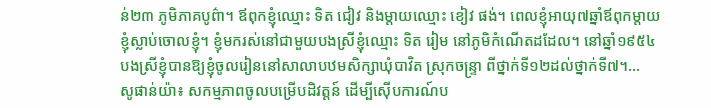ន់២៣ ភូមិភាគបូព៌ា។ ឪពុកខ្ញុំឈ្មោះ ទិត ជៀវ និងម្ដាយឈ្មោះ ខៀវ ផង់។ ពេលខ្ញុំអាយុ៧ឆ្នាំឪពុកម្ដាយខ្ញុំស្លាប់ចោលខ្ញុំ។ ខ្ញុំមករស់នៅជាមួយបងស្រីខ្ញុំឈ្មោះ ទិត រៀម នៅភូមិកំណើតដដែល។ នៅឆ្នាំ១៩៥៤ បងស្រីខ្ញុំបានឱ្យខ្ញុំចូលរៀននៅសាលាបឋមសិក្សាឃុំបាវិត ស្រុកចន្រ្ទា ពីថ្នាក់ទី១២ដល់ថ្នាក់ទី៧។...
សូផាន់យ៉ា៖ សកម្មភាពចូលបម្រើបដិវត្តន៍ ដើម្បីស៊ើបការណ៍ប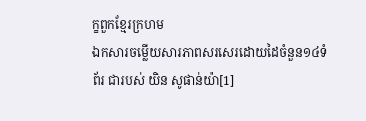ក្ខពួកខ្មែរក្រហម
ឯកសារចម្លើយសារភាពសរសេរដោយដៃចំនួន១៤ទំព័រ ជារបស់ យិន សូផាន់យ៉ា[1]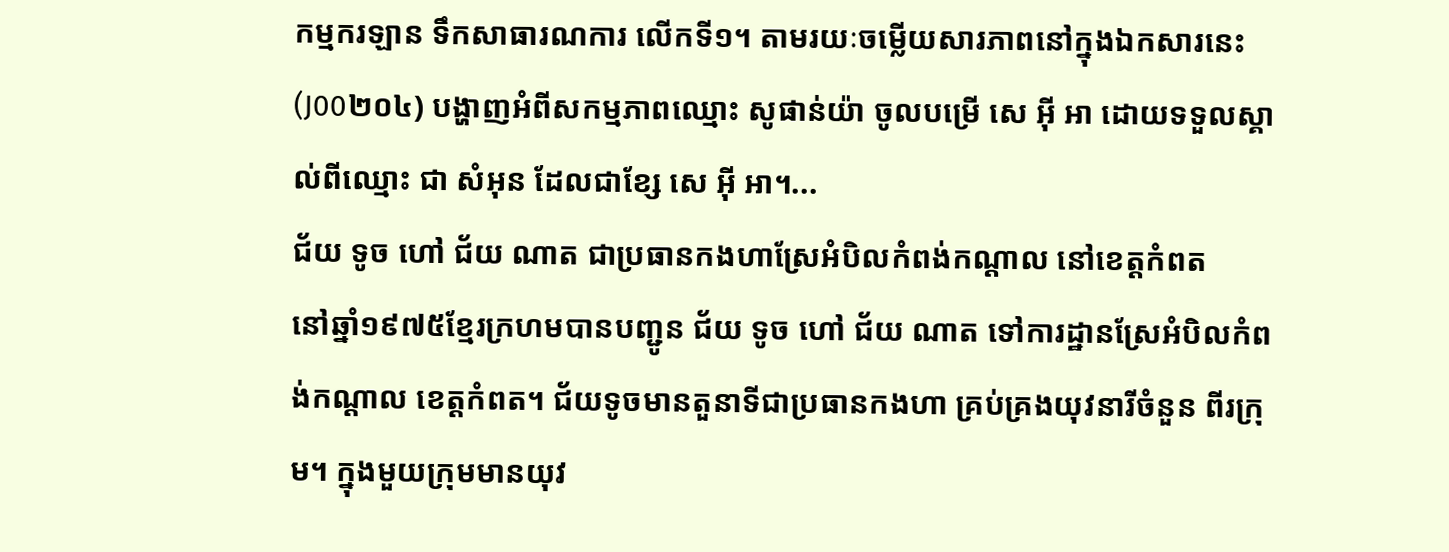កម្មករឡាន ទឹកសាធារណការ លើកទី១។ តាមរយៈចម្លើយសារភាពនៅក្នុងឯកសារនេះ (J00២០៤) បង្ហាញអំពីសកម្មភាពឈ្មោះ សូផាន់យ៉ា ចូលបម្រើ សេ អ៊ី អា ដោយទទួលស្គាល់ពីឈ្មោះ ជា សំអុន ដែលជាខ្សែ សេ អ៊ី អា។...
ជ័យ ទូច ហៅ ជ័យ ណាត ជាប្រធានកងហាស្រែអំបិលកំពង់កណ្ដាល នៅខេត្តកំពត
នៅឆ្នាំ១៩៧៥ខ្មែរក្រហមបានបញ្ជូន ជ័យ ទូច ហៅ ជ័យ ណាត ទៅការដ្ឋានស្រែអំបិលកំពង់កណ្ដាល ខេត្តកំពត។ ជ័យទូចមានតួនាទីជាប្រធានកងហា គ្រប់គ្រងយុវនារីចំនួន ពីរក្រុម។ ក្នុងមួយក្រុមមានយុវ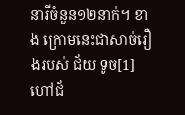នារីចំនួន១២នាក់។ ខាង ក្រោមនេះជាសាច់រឿងរបស់ ជ័យ ទូច[1]ហៅជ័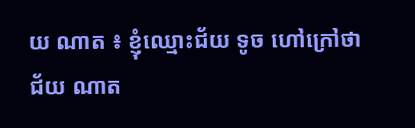យ ណាត ៖ ខ្ញុំឈ្មោះជ័យ ទូច ហៅក្រៅថា ជ័យ ណាត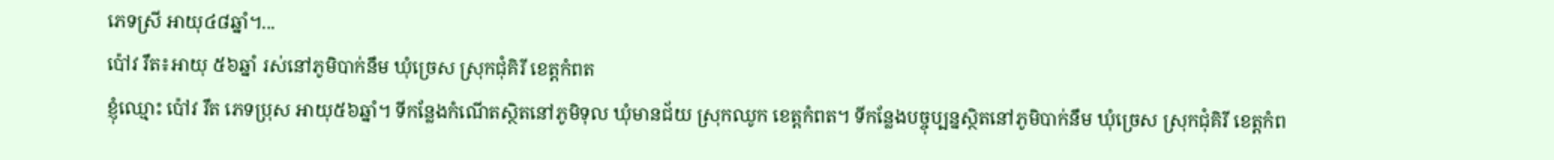ភេទស្រី អាយុ៤៨ឆ្នាំ។...
ប៉ៅវ រឹត៖អាយុ ៥៦ឆ្នាំ រស់នៅភូមិបាក់នឹម ឃុំច្រេស ស្រុកជុំគិរី ខេត្តកំពត
ខ្ញុំឈ្មោះ ប៉ៅវ រឹត ភេទប្រុស អាយុ៥៦ឆ្នាំ។ ទីកន្លែងកំណើតស្ថិតនៅភូមិទុល ឃុំមានជ័យ ស្រុកឈូក ខេត្តកំពត។ ទីកន្លែងបច្ចុប្បន្នស្ថិតនៅភូមិបាក់នឹម ឃុំច្រេស ស្រុកជុំគិរី ខេត្តកំព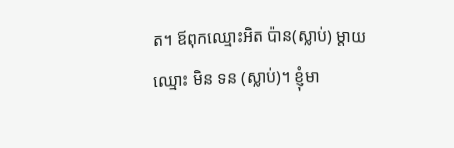ត។ ឪពុកឈ្មោះអិត ប៉ាន(ស្លាប់) ម្តាយឈ្មោះ មិន ទន (ស្លាប់)។ ខ្ញុំមា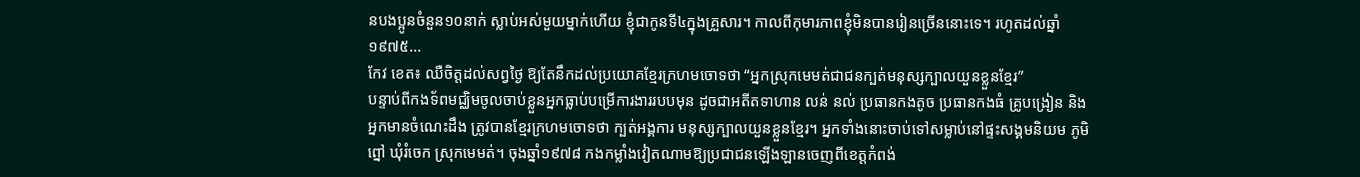នបងប្អូនចំនួន១០នាក់ ស្លាប់អស់មួយម្នាក់ហើយ ខ្ញុំជាកូនទី៤ក្នុងគ្រួសារ។ កាលពីកុមារភាពខ្ញុំមិនបានរៀនច្រើននោះទេ។ រហូតដល់ឆ្នាំ ១៩៧៥...
កែវ ខេត៖ ឈឺចិត្តដល់សព្វថ្ងៃ ឱ្យតែនឹកដល់ប្រយោគខ្មែរក្រហមចោទថា “អ្នកស្រុកមេមត់ជាជនក្បត់មនុស្សក្បាលយួនខ្លួនខ្មែរ”
បន្ទាប់ពីកងទ័ពមជ្ឈិមចូលចាប់ខ្លួនអ្នកធ្លាប់បម្រើការងាររបបមុន ដូចជាអតីតទាហាន លន់ នល់ ប្រធានកងតូច ប្រធានកងធំ គ្រូបង្រៀន និងអ្នកមានចំណេះដឹង ត្រូវបានខ្មែរក្រហមចោទថា ក្បត់អង្គការ មនុស្សក្បាលយួនខ្លួនខ្មែរ។ អ្នកទាំងនោះចាប់ទៅសម្លាប់នៅផ្ទះសង្គមនិយម ភូមិព្នៅ ឃុំរំចេក ស្រុកមេមត់។ ចុងឆ្នាំ១៩៧៨ កងកម្លាំងវៀតណាមឱ្យប្រជាជនឡើងឡានចេញពីខេត្តកំពង់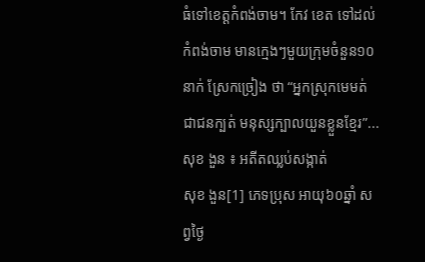ធំទៅខេត្តកំពង់ចាម។ កែវ ខេត ទៅដល់កំពង់ចាម មានក្មេងៗមួយក្រុមចំនួន១០នាក់ ស្រែកច្រៀង ថា “អ្នកស្រុកមេមត់ជាជនក្បត់ មនុស្សក្បាលយួនខ្លួនខ្មែរ”...
សុខ ងួន ៖ អតីតឈ្លប់សង្កាត់
សុខ ងួន[1] ភេទប្រុស អាយុ៦០ឆ្នាំ សព្វថ្ងៃ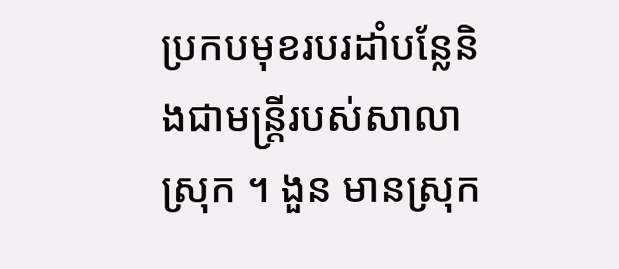ប្រកបមុខរបរដាំបន្លែនិងជាមន្រ្តីរបស់សាលាស្រុក ។ ងួន មានស្រុក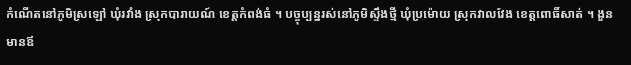កំណើតនៅភូមិស្រឡៅ ឃុំរវាំង ស្រុកបារាយណ៍ ខេត្តកំពង់ធំ ។ បច្ចុប្បន្នរស់នៅភូមិស្ទឹងថ្មី ឃុំប្រម៉ោយ ស្រុកវាលវែង ខេត្តពោធិ៍សាត់ ។ ងួន មានឪ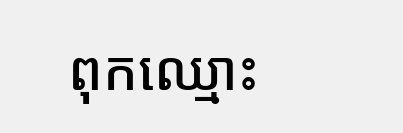ពុកឈ្មោះ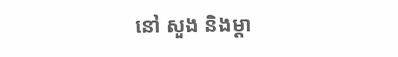នៅ សួង និងម្ដា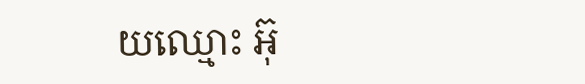យឈ្មោះ អ៊ុ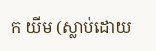ក យីម (ស្លាប់ដោយ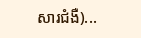សារជំងឺ)...